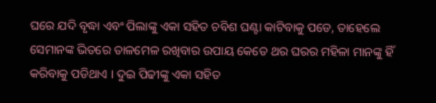ଘରେ ଯଦି ବୃଦ୍ଧା ଏବଂ ପିଲାଙ୍କୁ ଏକା ସହିତ ଚବିଶ ଘଣ୍ଟା କାଟିବାକୁ ପଡେ, ତାହେଲେ ସେମାନଙ୍କ ଭିତରେ ତାଳମେଳ ରଖିବାର ଉପାୟ କେତେ ଥର ଘରର ମହିଳା ମାନଙ୍କୁ ହିଁ କରିବାକୁ ପଡିଥାଏ । ଦୁଇ ପିଢୀଙ୍କୁ ଏକା ସହିତ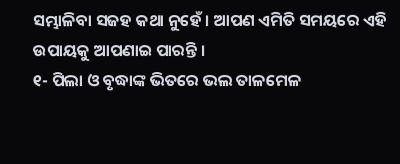ସମ୍ଭାଳିବା ସଜହ କଥା ନୁହେଁ । ଆପଣ ଏମିତି ସମୟରେ ଏହି ଉପାୟକୁ ଆପଣାଇ ପାରନ୍ତି ।
୧- ପିଲା ଓ ବୃଦ୍ଧାଙ୍କ ଭିତରେ ଭଲ ତାଳମେଳ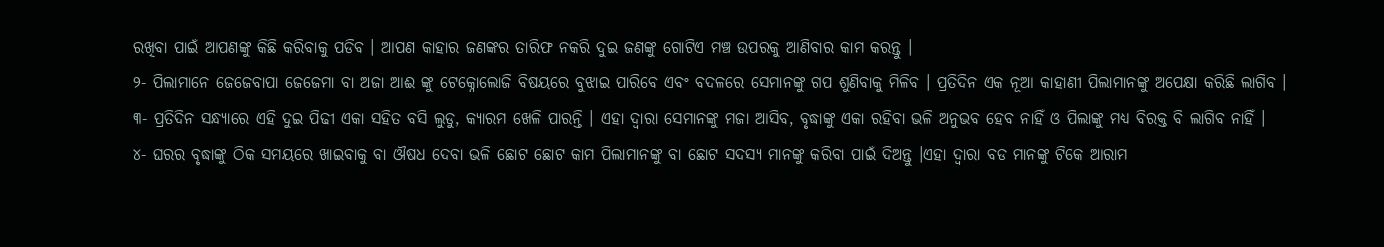ରଖିବା ପାଇଁ ଆପଣଙ୍କୁ କିଛି କରିବାକୁ ପଡିବ । ଆପଣ କାହାର ଜଣଙ୍କର ତାରିଫ ନକରି ଦୁଇ ଜଣଙ୍କୁ ଗୋଟିଏ ମଞ୍ଚ ଉପରକୁ ଆଣିବାର କାମ କରନ୍ତୁ ।
୨- ପିଲାମାନେ ଜେଜେବାପା ଜେଜେମା ବା ଅଜା ଆଈ ଙ୍କୁ ଟେକ୍ନୋଲୋଜି ବିଷୟରେ ବୁଝାଇ ପାରିବେ ଏବଂ ବଦଳରେ ସେମାନଙ୍କୁ ଗପ ଶୁଣିବାକୁ ମିଳିବ । ପ୍ରତିଦିନ ଏକ ନୂଆ କାହାଣୀ ପିଲାମାନଙ୍କୁ ଅପେକ୍ଷା କରିଛି ଲାଗିବ ।
୩- ପ୍ରତିଦିନ ସନ୍ଧ୍ୟାରେ ଏହି ଦୁଇ ପିଢୀ ଏକା ସହିତ ବସି ଲୁଡୁ, କ୍ୟାରମ ଖେଳି ପାରନ୍ତି । ଏହା ଦ୍ଵାରା ସେମାନଙ୍କୁ ମଜା ଆସିବ, ବୃଦ୍ଧାଙ୍କୁ ଏକା ରହିବା ଭଳି ଅନୁଭବ ହେବ ନାହିଁ ଓ ପିଲାଙ୍କୁ ମଧ୍ୟ ବିରକ୍ତ ବି ଲାଗିବ ନାହିଁ ।
୪- ଘରର ବୃଦ୍ଧାଙ୍କୁ ଠିକ ସମୟରେ ଖାଇବାକୁ ବା ଔଷଧ ଦେବା ଭଳି ଛୋଟ ଛୋଟ କାମ ପିଲାମାନଙ୍କୁ ବା ଛୋଟ ସଦସ୍ୟ ମାନଙ୍କୁ କରିବା ପାଇଁ ଦିଅନ୍ତୁ ।ଏହା ଦ୍ଵାରା ବଡ ମାନଙ୍କୁ ଟିକେ ଆରାମ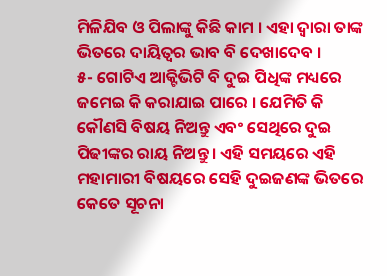ମିଳିଯିବ ଓ ପିଲାଙ୍କୁ କିଛି କାମ । ଏହା ଦ୍ଵାରା ତାଙ୍କ ଭିତରେ ଦାୟିତ୍ଵର ଭାବ ବି ଦେଖାଦେବ ।
୫- ଗୋଟିଏ ଆକ୍ଟିଭିଟି ବି ଦୁଇ ପିଧିଙ୍କ ମଧ୍ୟରେ ଜମେଇ କି କରାଯାଇ ପାରେ । ଯେମିତି କି କୌଣସି ବିଷୟ ନିଅନ୍ତୁ ଏବଂ ସେଥିରେ ଦୁଇ ପିଢୀଙ୍କର ରାୟ ନିଅନ୍ତୁ । ଏହି ସମୟରେ ଏହି ମହାମାରୀ ବିଷୟରେ ସେହି ଦୁଇଜଣଙ୍କ ଭିତରେ କେତେ ସୂଚନା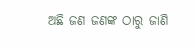ଅଛି ଜଣ ଜଣଙ୍କ ଠାରୁ ଜାଣି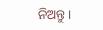ନିଅନ୍ତୁ ।